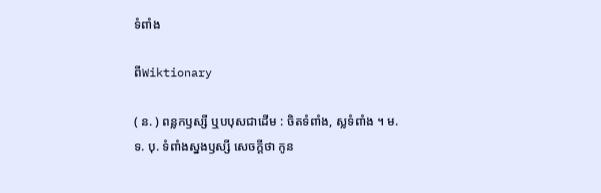ទំពាំង

ពីWiktionary

( ន. ) ពន្លកឫស្សី ឬបបុសជាដើម : ចិតទំពាំង, ស្លទំពាំង ។ ម. ទ. បុ. ទំពាំងស្នងឫស្សី សេចក្ដីថា កូន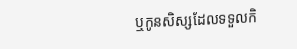ឬកូនសិស្សដែលទទួលកិ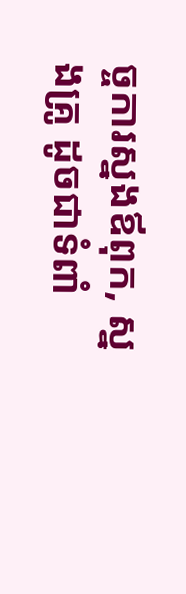ច្ចការស្នងឪពុក, ស្នងគ្រូ ដូចជាទំពាំ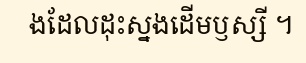ងដែលដុះស្នងដើមឫស្សី ។